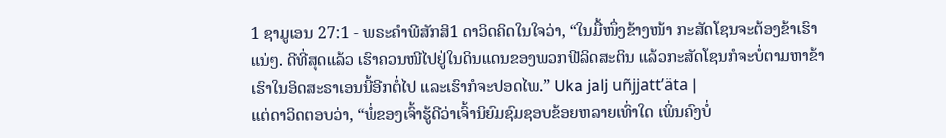1 ຊາມູເອນ 27:1 - ພຣະຄຳພີສັກສິ1 ດາວິດຄິດໃນໃຈວ່າ, “ໃນມື້ໜຶ່ງຂ້າງໜ້າ ກະສັດໂຊນຈະຕ້ອງຂ້າເຮົາແນ່ໆ. ດີທີ່ສຸດແລ້ວ ເຮົາຄວນໜີໄປຢູ່ໃນດິນແດນຂອງພວກຟີລິດສະຕິນ ແລ້ວກະສັດໂຊນກໍຈະບໍ່ຕາມຫາຂ້າເຮົາໃນອິດສະຣາເອນນີ້ອີກຕໍ່ໄປ ແລະເຮົາກໍຈະປອດໄພ.” Uka jalj uñjjattʼäta |
ແຕ່ດາວິດຕອບວ່າ, “ພໍ່ຂອງເຈົ້າຮູ້ດີວ່າເຈົ້ານິຍົມຊົມຊອບຂ້ອຍຫລາຍເທົ່າໃດ ເພິ່ນຄົງບໍ່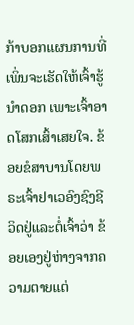ກ້າບອກແຜນການທີ່ເພິ່ນຈະເຮັດໃຫ້ເຈົ້າຮູ້ນຳດອກ ເພາະເຈົ້າອາດໂສກເສົ້າເສຍໃຈ. ຂ້ອຍຂໍສາບານໂດຍພຣະເຈົ້າຢາເວອົງຊົງຊີວິດຢູ່ແລະຕໍ່ເຈົ້າວ່າ ຂ້ອຍເອງຢູ່ຫ່າງຈາກຄວາມຕາຍແຕ່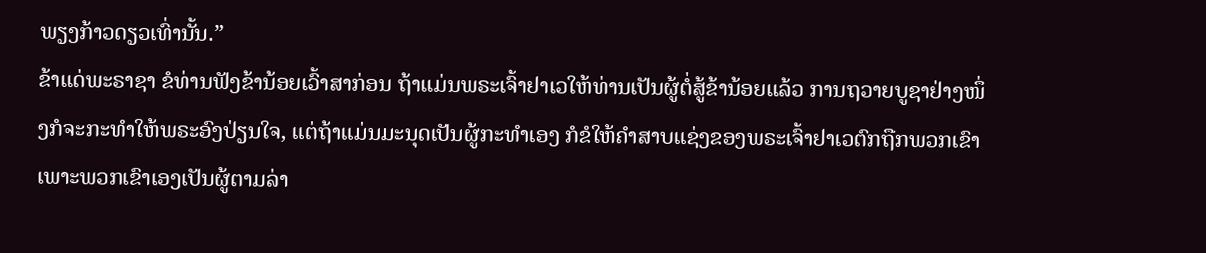ພຽງກ້າວດຽວເທົ່ານັ້ນ.”
ຂ້າແດ່ພະຣາຊາ ຂໍທ່ານຟັງຂ້ານ້ອຍເວົ້າສາກ່ອນ ຖ້າແມ່ນພຣະເຈົ້າຢາເວໃຫ້ທ່ານເປັນຜູ້ຕໍ່ສູ້ຂ້ານ້ອຍແລ້ວ ການຖວາຍບູຊາຢ່າງໜຶ່ງກໍຈະກະທຳໃຫ້ພຣະອົງປ່ຽນໃຈ, ແຕ່ຖ້າແມ່ນມະນຸດເປັນຜູ້ກະທຳເອງ ກໍຂໍໃຫ້ຄຳສາບແຊ່ງຂອງພຣະເຈົ້າຢາເວຕົກຖືກພວກເຂົາ ເພາະພວກເຂົາເອງເປັນຜູ້ຕາມລ່າ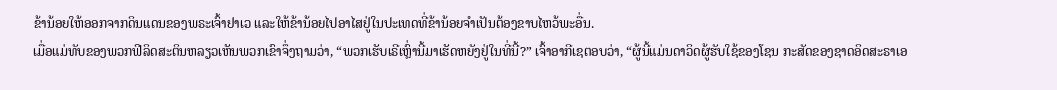ຂ້ານ້ອຍໃຫ້ອອກຈາກດິນແດນຂອງພຣະເຈົ້າຢາເວ ແລະໃຫ້ຂ້ານ້ອຍໄປອາໄສຢູ່ໃນປະເທດທີ່ຂ້ານ້ອຍຈຳເປັນຕ້ອງຂາບໄຫວ້ພະອື່ນ.
ເມື່ອແມ່ທັບຂອງພວກຟີລິດສະຕິນຫລຽວເຫັນພວກເຂົາຈຶ່ງຖາມວ່າ, “ພວກເຮັບເຣີເຫຼົ່ານີ້ມາເຮັດຫຍັງຢູ່ໃນທີ່ນີ້?” ເຈົ້າອາກີເຊຕອບວ່າ, “ຜູ້ນີ້ແມ່ນດາວິດຜູ້ຮັບໃຊ້ຂອງໂຊນ ກະສັດຂອງຊາດອິດສະຣາເອ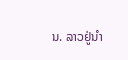ນ. ລາວຢູ່ນຳ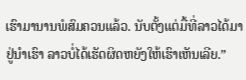ເຮົາມານານພໍສົມຄວນແລ້ວ. ນັບຕັ້ງແຕ່ມື້ທີ່ລາວໄດ້ມາຢູ່ນຳເຮົາ ລາວບໍ່ໄດ້ເຮັດຜິດຫຍັງໃຫ້ເຮົາເຫັນເລີຍ.”